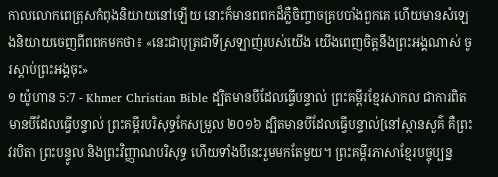កាលលោកពេត្រុសកំពុងនិយាយនៅឡើយ នោះក៏មានពពកដ៏ភ្លឺចិញ្ចាចគ្របបាំងពួកគេ ហើយមានសំឡេងនិយាយចេញពីពពកមកថា៖ «នេះជាបុត្រជាទីស្រឡាញ់របស់យើង យើងពេញចិត្តនឹងព្រះអង្គណាស់ ចូរស្ដាប់ព្រះអង្គចុះ»
១ យ៉ូហាន 5:7 - Khmer Christian Bible ដ្បិតមានបីដែលធ្វើបន្ទាល់ ព្រះគម្ពីរខ្មែរសាកល ជាការពិត មានបីដែលធ្វើបន្ទាល់ ព្រះគម្ពីរបរិសុទ្ធកែសម្រួល ២០១៦ ដ្បិតមានបីដែលធ្វើបន្ទាល់[នៅស្ថានសួគ៌ គឺព្រះវរបិតា ព្រះបន្ទូល និងព្រះវិញ្ញាណបរិសុទ្ធ ហើយទាំងបីនេះរួមមកតែមួយ។ ព្រះគម្ពីរភាសាខ្មែរបច្ចុប្បន្ន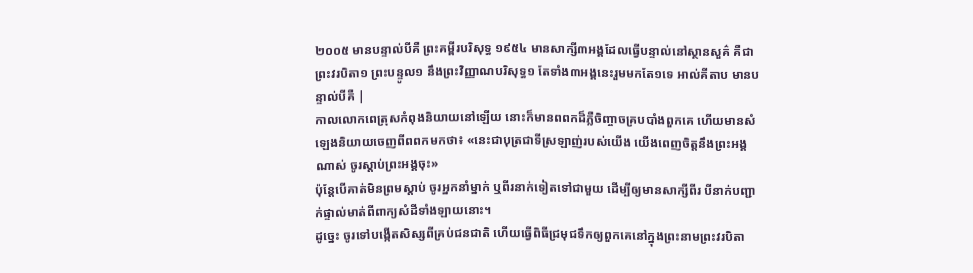២០០៥ មានបន្ទាល់បីគឺ ព្រះគម្ពីរបរិសុទ្ធ ១៩៥៤ មានសាក្សី៣អង្គដែលធ្វើបន្ទាល់នៅស្ថានសួគ៌ គឺជាព្រះវរបិតា១ ព្រះបន្ទូល១ នឹងព្រះវិញ្ញាណបរិសុទ្ធ១ តែទាំង៣អង្គនេះរួមមកតែ១ទេ អាល់គីតាប មានបន្ទាល់បីគឺ |
កាលលោកពេត្រុសកំពុងនិយាយនៅឡើយ នោះក៏មានពពកដ៏ភ្លឺចិញ្ចាចគ្របបាំងពួកគេ ហើយមានសំឡេងនិយាយចេញពីពពកមកថា៖ «នេះជាបុត្រជាទីស្រឡាញ់របស់យើង យើងពេញចិត្តនឹងព្រះអង្គណាស់ ចូរស្ដាប់ព្រះអង្គចុះ»
ប៉ុន្ដែបើគាត់មិនព្រមស្ដាប់ ចូរអ្នកនាំម្នាក់ ឬពីរនាក់ទៀតទៅជាមួយ ដើម្បីឲ្យមានសាក្សីពីរ បីនាក់បញ្ជាក់ផ្ទាល់មាត់ពីពាក្យសំដីទាំងឡាយនោះ។
ដូច្នេះ ចូរទៅបង្កើតសិស្សពីគ្រប់ជនជាតិ ហើយធ្វើពិធីជ្រមុជទឹកឲ្យពួកគេនៅក្នុងព្រះនាមព្រះវរបិតា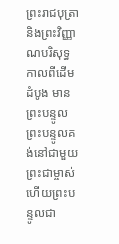ព្រះរាជបុត្រា និងព្រះវិញ្ញាណបរិសុទ្ធ
កាលពីដើមដំបូង មានព្រះបន្ទូល ព្រះបន្ទូលគង់នៅជាមួយព្រះជាម្ចាស់ ហើយព្រះបន្ទូលជា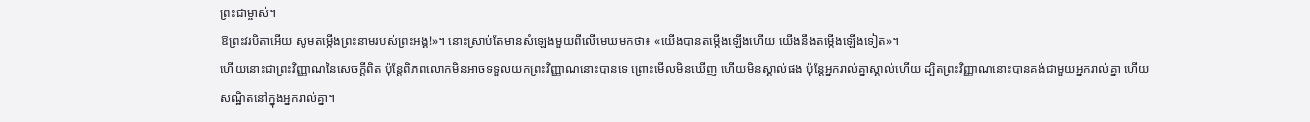ព្រះជាម្ចាស់។
ឱព្រះវរបិតាអើយ សូមតម្កើងព្រះនាមរបស់ព្រះអង្គ!»។ នោះស្រាប់តែមានសំឡេងមួយពីលើមេឃមកថា៖ «យើងបានតម្កើងឡើងហើយ យើងនឹងតម្កើងឡើងទៀត»។
ហើយនោះជាព្រះវិញ្ញាណនៃសេចក្ដីពិត ប៉ុន្ដែពិភពលោកមិនអាចទទួលយកព្រះវិញ្ញាណនោះបានទេ ព្រោះមើលមិនឃើញ ហើយមិនស្គាល់ផង ប៉ុន្ដែអ្នករាល់គ្នាស្គាល់ហើយ ដ្បិតព្រះវិញ្ញាណនោះបានគង់ជាមួយអ្នករាល់គ្នា ហើយសណ្ឋិតនៅក្នុងអ្នករាល់គ្នា។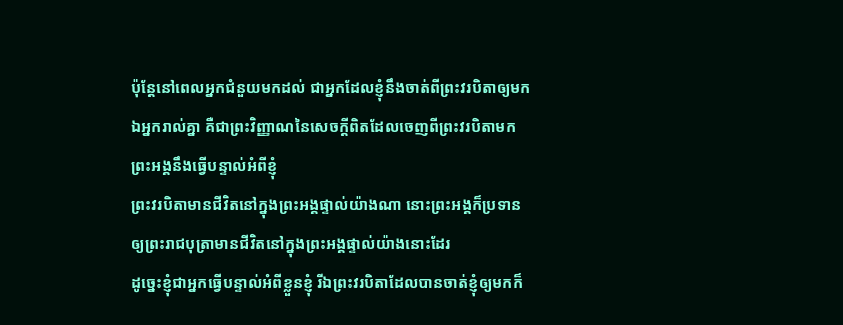ប៉ុន្ដែនៅពេលអ្នកជំនួយមកដល់ ជាអ្នកដែលខ្ញុំនឹងចាត់ពីព្រះវរបិតាឲ្យមកឯអ្នករាល់គ្នា គឺជាព្រះវិញ្ញាណនៃសេចក្ដីពិតដែលចេញពីព្រះវរបិតាមក ព្រះអង្គនឹងធ្វើបន្ទាល់អំពីខ្ញុំ
ព្រះវរបិតាមានជីវិតនៅក្នុងព្រះអង្គផ្ទាល់យ៉ាងណា នោះព្រះអង្គក៏ប្រទានឲ្យព្រះរាជបុត្រាមានជីវិតនៅក្នុងព្រះអង្គផ្ទាល់យ៉ាងនោះដែរ
ដូច្នេះខ្ញុំជាអ្នកធ្វើបន្ទាល់អំពីខ្លួនខ្ញុំ រីឯព្រះវរបិតាដែលបានចាត់ខ្ញុំឲ្យមកក៏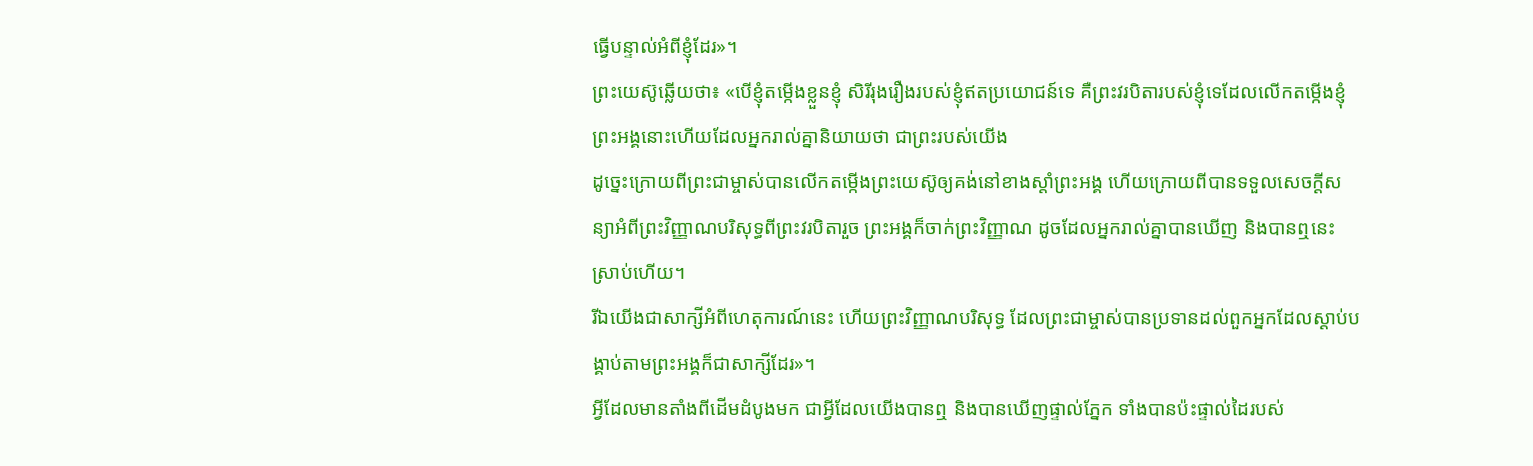ធ្វើបន្ទាល់អំពីខ្ញុំដែរ»។
ព្រះយេស៊ូឆ្លើយថា៖ «បើខ្ញុំតម្កើងខ្លួនខ្ញុំ សិរីរុងរឿងរបស់ខ្ញុំឥតប្រយោជន៍ទេ គឺព្រះវរបិតារបស់ខ្ញុំទេដែលលើកតម្កើងខ្ញុំ ព្រះអង្គនោះហើយដែលអ្នករាល់គ្នានិយាយថា ជាព្រះរបស់យើង
ដូច្នេះក្រោយពីព្រះជាម្ចាស់បានលើកតម្កើងព្រះយេស៊ូឲ្យគង់នៅខាងស្ដាំព្រះអង្គ ហើយក្រោយពីបានទទួលសេចក្ដីសន្យាអំពីព្រះវិញ្ញាណបរិសុទ្ធពីព្រះវរបិតារួច ព្រះអង្គក៏ចាក់ព្រះវិញ្ញាណ ដូចដែលអ្នករាល់គ្នាបានឃើញ និងបានឮនេះស្រាប់ហើយ។
រីឯយើងជាសាក្សីអំពីហេតុការណ៍នេះ ហើយព្រះវិញ្ញាណបរិសុទ្ធ ដែលព្រះជាម្ចាស់បានប្រទានដល់ពួកអ្នកដែលស្ដាប់បង្គាប់តាមព្រះអង្គក៏ជាសាក្សីដែរ»។
អ្វីដែលមានតាំងពីដើមដំបូងមក ជាអ្វីដែលយើងបានឮ និងបានឃើញផ្ទាល់ភ្នែក ទាំងបានប៉ះផ្ទាល់ដៃរបស់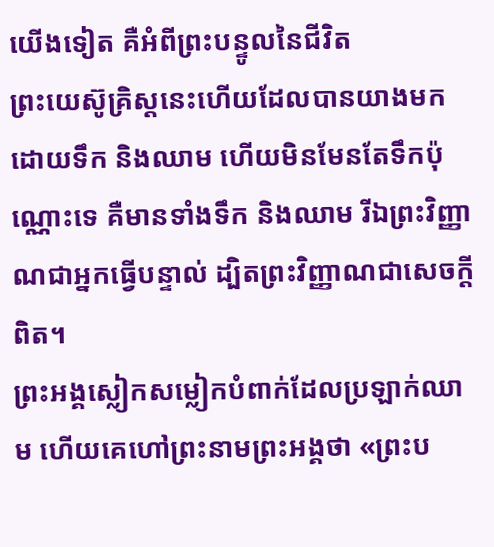យើងទៀត គឺអំពីព្រះបន្ទូលនៃជីវិត
ព្រះយេស៊ូគ្រិស្ដនេះហើយដែលបានយាងមកដោយទឹក និងឈាម ហើយមិនមែនតែទឹកប៉ុណ្ណោះទេ គឺមានទាំងទឹក និងឈាម រីឯព្រះវិញ្ញាណជាអ្នកធ្វើបន្ទាល់ ដ្បិតព្រះវិញ្ញាណជាសេចក្ដីពិត។
ព្រះអង្គស្លៀកសម្លៀកបំពាក់ដែលប្រឡាក់ឈាម ហើយគេហៅព្រះនាមព្រះអង្គថា «ព្រះប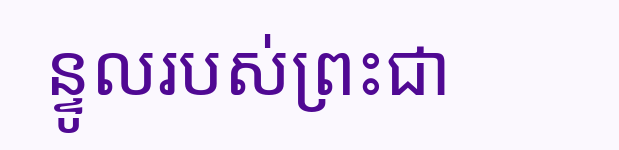ន្ទូលរបស់ព្រះជា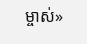ម្ចាស់»